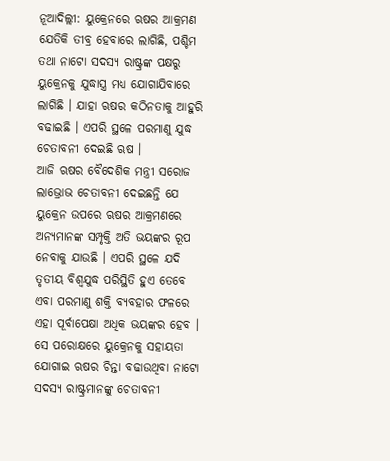ନୂଆଦିଲ୍ଲୀ: ୟୁକ୍ରେନରେ ଋଷର ଆକ୍ରମଣ ଯେତିକି ତୀବ୍ର ହେବାରେ ଲାଗିଛି, ପଶ୍ଚିମ ତଥା ନାଟୋ ସଦସ୍ୟ ରାଷ୍ଟ୍ରଙ୍କ ପକ୍ଷରୁ ୟୁକ୍ରେନକୁ ଯୁଦ୍ଧାସ୍ତ୍ର ମଧ୍ୟ ଯୋଗାଯିବାରେ ଲାଗିଛି । ଯାହା ଋଷର କଠିନତାକୁ ଆହୁରି ବଢାଇଛି । ଏପରି ସ୍ଥଳେ ପରମାଣୁ ଯୁଦ୍ଧ ଚେତାବନୀ ଦେଇଛି ଋଷ ।
ଆଜି ଋଷର ବୈଦେଶିକ ମନ୍ତ୍ରୀ ସରୋଜ ଲାଭ୍ରୋଭ ଚେତାବନୀ ଦେଇଛନ୍ତି ଯେ ୟୁକ୍ରେନ ଉପରେ ଋଷର ଆକ୍ରମଣରେ ଅନ୍ୟମାନଙ୍କ ସମ୍ପୃକ୍ତି ଅତି ଭୟଙ୍କର ରୂପ ନେବାକୁ ଯାଉଛି । ଏପରି ସ୍ଥଳେ ଯଦି ତୃତୀୟ ବିଶ୍ୱଯୁଦ୍ଧ ପରିସ୍ଥିତି ହୁଏ ତେବେ ଏବା ପରମାଣୁ ଶକ୍ତି ବ୍ୟବହାର ଫଳରେ ଏହା ପୂର୍ବାପେକ୍ଷା ଅଧିକ ଭୟଙ୍କର ହେବ । ସେ ପରୋକ୍ଷରେ ୟୁକ୍ରେନକୁ ସହାୟତା ଯୋଗାଇ ଋଷର ଚିନ୍ତା ବଢାଉଥିବା ନାଟୋ ସଦସ୍ୟ ରାଷ୍ଟ୍ରମାନଙ୍କୁ ଚେତାବନୀ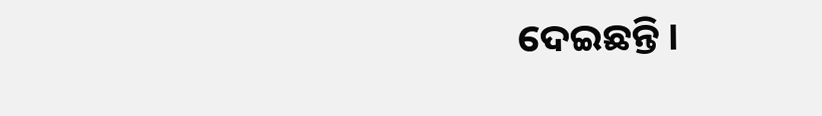ଦେଇଛନ୍ତି ।